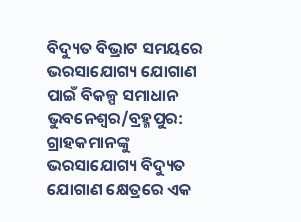ବିଦ୍ୟୁତ ବିଭ୍ରାଟ ସମୟରେ ଭରସାଯୋଗ୍ୟ ଯୋଗାଣ ପାଇଁ ବିକଳ୍ପ ସମାଧାନ
ଭୁବନେଶ୍ୱର/ବ୍ରହ୍ମପୁର: ଗ୍ରାହକମାନଙ୍କୁ ଭରସାଯୋଗ୍ୟ ବିଦ୍ୟୁତ ଯୋଗାଣ କ୍ଷେତ୍ରରେ ଏକ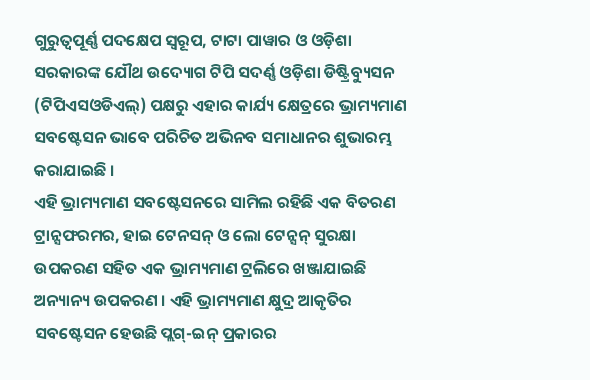ଗୁରୁତ୍ୱପୂର୍ଣ୍ଣ ପଦକ୍ଷେପ ସ୍ୱରୂପ, ଟାଟା ପାୱାର ଓ ଓଡ଼ିଶା ସରକାରଙ୍କ ଯୌଥ ଉଦ୍ୟୋଗ ଟିପି ସଦର୍ଣ୍ଣ ଓଡ଼ିଶା ଡିଷ୍ଟ୍ରିବ୍ୟୁସନ (ଟିପିଏସଓଡିଏଲ୍) ପକ୍ଷରୁ ଏହାର କାର୍ଯ୍ୟ କ୍ଷେତ୍ରରେ ଭ୍ରାମ୍ୟମାଣ ସବଷ୍ଟେସନ ଭାବେ ପରିଚିତ ଅଭିନବ ସମାଧାନର ଶୁଭାରମ୍ଭ କରାଯାଇଛି ।
ଏହି ଭ୍ରାମ୍ୟମାଣ ସବଷ୍ଟେସନରେ ସାମିଲ ରହିଛି ଏକ ବିତରଣ ଟ୍ରାନ୍ସଫରମର, ହାଇ ଟେନସନ୍ ଓ ଲୋ ଟେନ୍ସନ୍ ସୁରକ୍ଷା ଉପକରଣ ସହିତ ଏକ ଭ୍ରାମ୍ୟମାଣ ଟ୍ରଲିରେ ଖଞ୍ଜାଯାଇଛି ଅନ୍ୟାନ୍ୟ ଉପକରଣ । ଏହି ଭ୍ରାମ୍ୟମାଣ କ୍ଷୁଦ୍ର ଆକୃତିର ସବଷ୍ଟେସନ ହେଉଛି ପ୍ଲଗ୍-ଇନ୍ ପ୍ରକାରର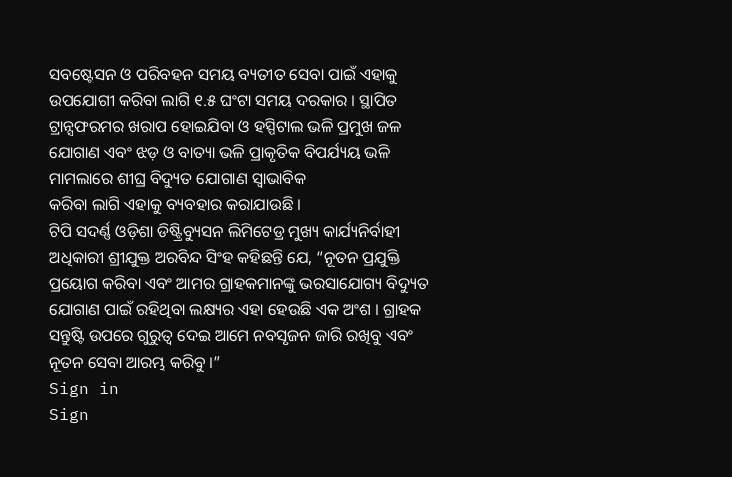ସବଷ୍ଟେସନ ଓ ପରିବହନ ସମୟ ବ୍ୟତୀତ ସେବା ପାଇଁ ଏହାକୁ ଉପଯୋଗୀ କରିବା ଲାଗି ୧.୫ ଘଂଟା ସମୟ ଦରକାର । ସ୍ଥାପିତ ଟ୍ରାନ୍ସଫରମର ଖରାପ ହୋଇଯିବା ଓ ହସ୍ପିଟାଲ ଭଳି ପ୍ରମୁଖ ଜଳ ଯୋଗାଣ ଏବଂ ଝଡ଼ ଓ ବାତ୍ୟା ଭଳି ପ୍ରାକୃତିକ ବିପର୍ଯ୍ୟୟ ଭଳି ମାମଲାରେ ଶୀଘ୍ର ବିଦ୍ୟୁତ ଯୋଗାଣ ସ୍ୱାଭାବିକ
କରିବା ଲାଗି ଏହାକୁ ବ୍ୟବହାର କରାଯାଉଛି ।
ଟିପି ସଦର୍ଣ୍ଣ ଓଡ଼ିଶା ଡିଷ୍ଟ୍ରିବ୍ୟୁସନ ଲିମିଟେଡ୍ର ମୁଖ୍ୟ କାର୍ଯ୍ୟନିର୍ବାହୀ ଅଧିକାରୀ ଶ୍ରୀଯୁକ୍ତ ଅରବିନ୍ଦ ସିଂହ କହିଛନ୍ତି ଯେ, “ନୂତନ ପ୍ରଯୁକ୍ତି ପ୍ରୟୋଗ କରିବା ଏବଂ ଆମର ଗ୍ରାହକମାନଙ୍କୁ ଭରସାଯୋଗ୍ୟ ବିଦ୍ୟୁତ ଯୋଗାଣ ପାଇଁ ରହିଥିବା ଲକ୍ଷ୍ୟର ଏହା ହେଉଛି ଏକ ଅଂଶ । ଗ୍ରାହକ ସନ୍ତୁଷ୍ଟି ଉପରେ ଗୁରୁତ୍ୱ ଦେଇ ଆମେ ନବସୃଜନ ଜାରି ରଖିବୁ ଏବଂ ନୂତନ ସେବା ଆରମ୍ଭ କରିବୁ ।”
Sign in
Sign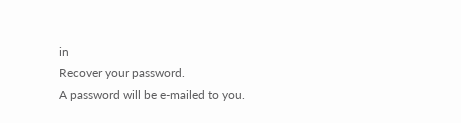in
Recover your password.
A password will be e-mailed to you.